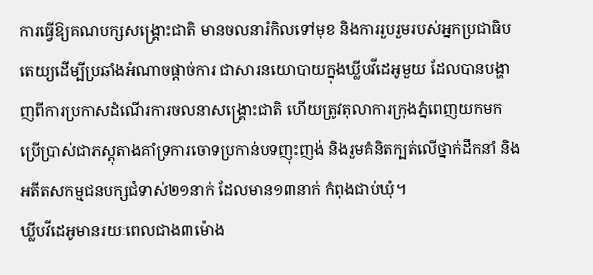ការធ្វើឱ្យគណបក្សសង្គ្រោះជាតិ មានចលនារំកិលទៅមុខ និងការរួបរួមរបស់អ្នកប្រជាធិបតេយ្យដើម្បីប្រឆាំងអំណាចផ្តាច់ការ ជាសារនយោបាយក្នុងឃ្លីបវីដេអូមួយ ដែលបានបង្ហាញពីការប្រកាសដំណើរការចលនាសង្គ្រោះជាតិ ហើយត្រូវតុលាការក្រុងភ្នំពេញយកមកប្រើប្រាស់ជាភស្តុតាងគាំទ្រការចោទប្រកាន់បទញុះញង់ និងរួមគំនិតក្បត់លើថ្នាក់ដឹកនាំ និងអតីតសកម្មជនបក្សជំទាស់២១នាក់ ដែលមាន១៣នាក់ កំពុងជាប់ឃុំ។
ឃ្លីបវីដេអូមានរយៈពេលជាង៣ម៉ោង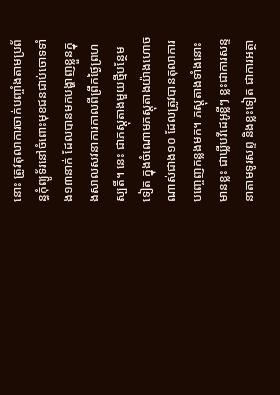នោះ ត្រូវតុលាការចាក់បញ្ចាំងតាមប្រព័ន្ធកុំព្យូទ័រនៅចំពោះមុខជនជាប់ចោទទាំង១៣នាក់ ដែលបានមកបង្ហាញខ្លួនក្នុងសាលសវនាការកាលពីព្រឹកថ្ងៃព្រហស្បតិ៍។ នេះ ជាភស្តុតាងមួយថ្មីបន្ថែមទៀត ក្នុងចំណោមភស្តុតាងយ៉ាងហោចណាស់ជាង១០ ដែលត្រូវបានតុលាការបញ្ចេញកន្លងមក។ ភស្តុតាងទាំងនោះ មានខ្លះ ជាឃ្លីបវីដេអូខ្លីៗ ខ្លះជាការសន្ទនាតាមទូរសព្ទ និងខ្លះទៀត ជាការអត្ថា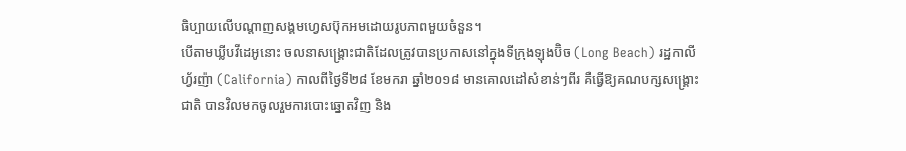ធិប្បាយលើបណ្តាញសង្គមហ្វេសប៊ុកអមដោយរូបភាពមួយចំនួន។
បើតាមឃ្លីបវីដេអូនោះ ចលនាសង្គ្រោះជាតិដែលត្រូវបានប្រកាសនៅក្នុងទីក្រុងឡុងប៊ិច (Long Beach) រដ្ឋកាលីហ្វ័រញ៉ា (California) កាលពីថ្ងៃទី២៨ ខែមករា ឆ្នាំ២០១៨ មានគោលដៅសំខាន់ៗពីរ គឺធ្វើឱ្យគណបក្សសង្គ្រោះជាតិ បានវិលមកចូលរួមការបោះឆ្នោតវិញ និង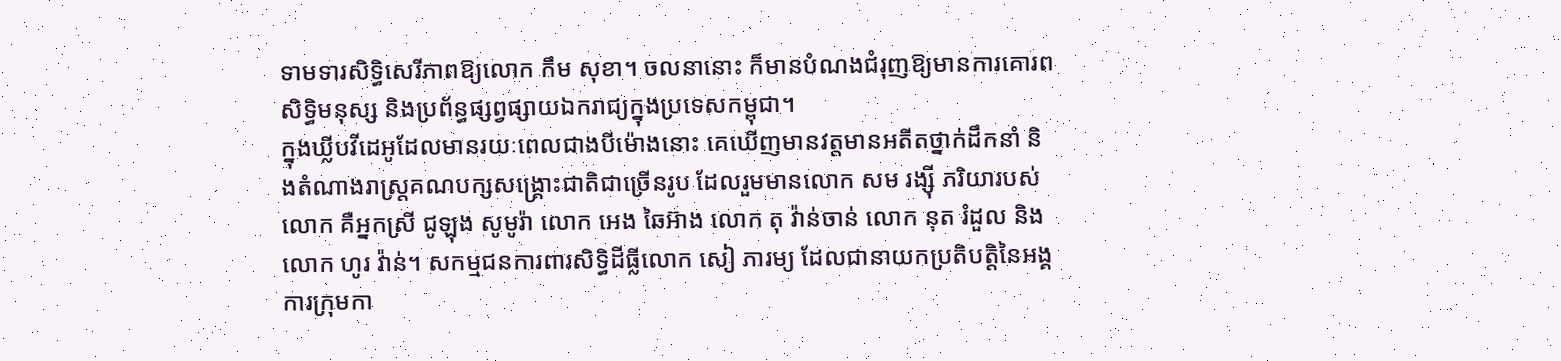ទាមទារសិទ្ធិសេរីភាពឱ្យលោក កឹម សុខា។ ចលនានោះ ក៏មានបំណងជំរុញឱ្យមានការគោរពសិទ្ធិមនុស្ស និងប្រព័ន្ធផ្សព្វផ្សាយឯករាជ្យក្នុងប្រទេសកម្ពុជា។
ក្នុងឃ្លីបវីដេអូដែលមានរយៈពេលជាងបីម៉ោងនោះ គេឃើញមានវត្តមានអតីតថ្នាក់ដឹកនាំ និងតំណាងរាស្ត្រគណបក្សសង្គ្រោះជាតិជាច្រើនរូប ដែលរួមមានលោក សម រង្ស៊ី ភរិយារបស់លោក គឺអ្នកស្រី ជូឡុង សូមូរ៉ា លោក អេង ឆៃអ៊ាង លោក តុ វ៉ាន់ចាន់ លោក នុត រំដួល និងលោក ហូរ វ៉ាន់។ សកម្មជនការពារសិទ្ធិដីធ្លីលោក សៀ ភារម្យ ដែលជានាយកប្រតិបត្តិនៃអង្គការក្រុមកា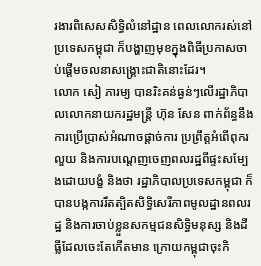រងារពិសេសសិទ្ធិលំនៅដ្ឋាន ពេលលោករស់នៅប្រទេសកម្ពុជា ក៏បង្ហាញមុខក្នុងពិធីប្រកាសចាប់ផ្តើមចលនាសង្គ្រោះជាតិនោះដែរ។
លោក សៀ ភារម្យ បានរិះគន់ធ្ងន់ៗលើរដ្ឋាភិបាលលោកនាយករដ្ឋមន្ត្រី ហ៊ុន សែន ពាក់ព័ន្ធនឹងការប្រើប្រាស់អំណាចផ្តាច់ការ ប្រព្រឹត្តអំពើពុករលួយ និងការបណ្តេញចេញពលរដ្ឋពីផ្ទះសម្បែងដោយបង្ខំ និងថា រដ្ឋាភិបាលប្រទេសកម្ពុជា ក៏បានបង្កការរឹតត្បិតសិទ្ធិសេរីភាពមូលដ្ឋានពលរដ្ឋ និងការចាប់ខ្លួនសកម្មជនសិទ្ធិមនុស្ស និងដីធ្លីដែលចេះតែកើតមាន ក្រោយកម្ពុជាចុះកិ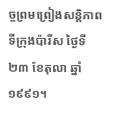ច្ចព្រមព្រៀងសន្តិភាពទីក្រុងប៉ារីស ថ្ងៃទី២៣ ខែតុលា ឆ្នាំ១៩៩១។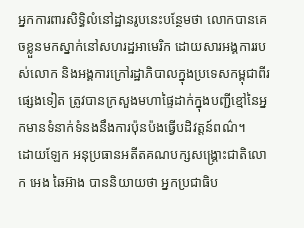អ្នកការពារសិទ្ធិលំនៅដ្ឋានរូបនេះបន្ថែមថា លោកបានគេចខ្លួនមកស្នាក់នៅសហរដ្ឋអាមេរិក ដោយសារអង្គការរបស់លោក និងអង្គការក្រៅរដ្ឋាភិបាលក្នុងប្រទេសកម្ពុជាពីរផ្សេងទៀត ត្រូវបានក្រសួងមហាផ្ទៃដាក់ក្នុងបញ្ជីខ្មៅនៃអ្នកមានទំនាក់ទំនងនឹងការប៉ុនប៉ងធ្វើបដិវត្តន៍ពណ៌។
ដោយឡែក អនុប្រធានអតីតគណបក្សសង្គ្រោះជាតិលោក អេង ឆៃអ៊ាង បាននិយាយថា អ្នកប្រជាធិប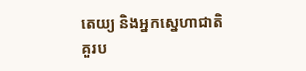តេយ្យ និងអ្នកសេ្នហាជាតិ គួរប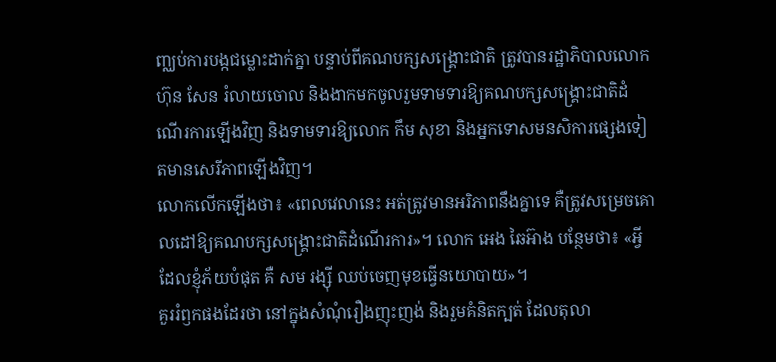ញ្ឈប់ការបង្កជម្លោះដាក់គ្នា បន្ទាប់ពីគណបក្សសង្គ្រោះជាតិ ត្រូវបានរដ្ឋាភិបាលលោក ហ៊ុន សែន រំលាយចោល និងងាកមកចូលរួមទាមទារឱ្យគណបក្សសង្គ្រោះជាតិដំណើរការឡើងវិញ និងទាមទារឱ្យលោក កឹម សុខា និងអ្នកទោសមនសិការផ្សេងទៀតមានសេរីភាពឡើងវិញ។
លោកលើកឡើងថា៖ «ពេលវេលានេះ អត់ត្រូវមានអរិភាពនឹងគ្នាទេ គឺត្រូវសម្រេចគោលដៅឱ្យគណបក្សសង្គ្រោះជាតិដំណើរការ»។ លោក អេង ឆៃអ៊ាង បន្ថែមថា៖ «អ្វីដែលខ្ញុំភ័យបំផុត គឺ សម រង្ស៊ី ឈប់ចេញមុខធ្វើនយោបាយ»។
គួររំឭកផងដែរថា នៅក្នុងសំណុំរឿងញុះញង់ និងរួមគំនិតក្បត់ ដែលតុលា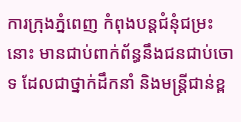ការក្រុងភ្នំពេញ កំពុងបន្តជំនុំជម្រះនោះ មានជាប់ពាក់ព័ន្ធនឹងជនជាប់ចោទ ដែលជាថ្នាក់ដឹកនាំ និងមន្ត្រីជាន់ខ្ព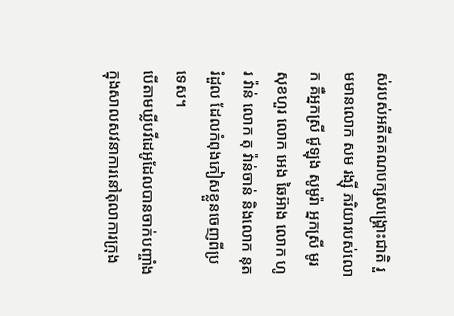ស់របស់អតីតគណបក្សសង្គ្រោះជាតិ រួមមានលោក សម រង្ស៊ី ភរិយារបស់លោក គឺអ្នកស្រី ជូឡុង សូមូរ៉ា អ្នកស្រី មូរ សុខហួរ លោក អេង ឆៃអ៊ាង លោក ហូរ វ៉ាន់ លោក តុ វ៉ាន់ចាន់ និងលោក នុត រំដួល ដែលកំពុងភៀសខ្លួនចេញពីប្រទេស។
បើតាមឃ្លីបវីដេអូដែលបានចាក់បញ្ចាំងក្នុងសាលសវនាការនៅតុលាការក្រុង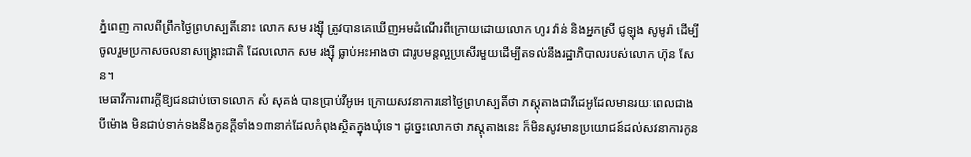ភ្នំពេញ កាលពីព្រឹកថ្ងៃព្រហស្បតិ៍នោះ លោក សម រង្ស៊ី ត្រូវបានគេឃើញអមដំណើរពីក្រោយដោយលោក ហូរ វ៉ាន់ និងអ្នកស្រី ជូឡុង សូមូរ៉ា ដើម្បីចូលរួមប្រកាសចលនាសង្គ្រោះជាតិ ដែលលោក សម រង្ស៊ី ធ្លាប់អះអាងថា ជារូបមន្តល្អប្រសើរមួយដើម្បីតទល់នឹងរដ្ឋាភិបាលរបស់លោក ហ៊ុន សែន។
មេធាវីការពារក្តីឱ្យជនជាប់ចោទលោក សំ សុគង់ បានប្រាប់វីអូអេ ក្រោយសវនាការនៅថ្ងៃព្រហស្បតិ៍ថា ភស្តុតាងជាវីដេអូដែលមានរយៈពេលជាងបីម៉ោង មិនជាប់ទាក់ទងនឹងកូនក្តីទាំង១៣នាក់ដែលកំពុងស្ថិតក្នុងឃុំទេ។ ដូច្នេះលោកថា ភស្តុតាងនេះ ក៏មិនសូវមានប្រយោជន៍ដល់សវនាការកូន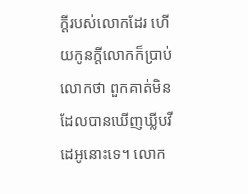ក្តីរបស់លោកដែរ ហើយកូនក្តីលោកក៏ប្រាប់លោកថា ពួកគាត់មិនដែលបានឃើញឃ្លីបវីដេអូនោះទេ។ លោក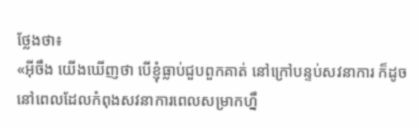ថ្លែងថា៖
«អ៊ីចឹង យើងឃើញថា បើខ្ញុំធ្លាប់ជួបពួកគាត់ នៅក្រៅបន្ទប់សវនាការ ក៏ដូចនៅពេលដែលកំពុងសវនាការពេលសម្រាកហ្នឹ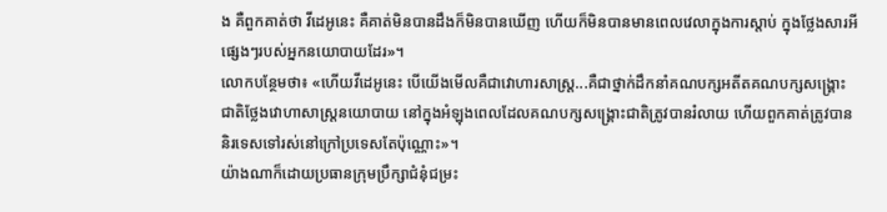ង គឺពួកគាត់ថា វីដេអូនេះ គឺគាត់មិនបានដឹងក៏មិនបានឃើញ ហើយក៏មិនបានមានពេលវេលាក្នុងការស្តាប់ ក្នុងថ្លែងសារអីផ្សេងៗរបស់អ្នកនយោបាយដែរ»។
លោកបន្ថែមថា៖ «ហើយវីដេអូនេះ បើយើងមើលគឺជាវោហារសាស្ត្រ...គឺជាថ្នាក់ដឹកនាំគណបក្សអតីតគណបក្សសង្គ្រោះជាតិថ្លែងវោហាសាស្ត្រនយោបាយ នៅក្នុងអំឡុងពេលដែលគណបក្សសង្គ្រោះជាតិត្រូវបានរំលាយ ហើយពួកគាត់ត្រូវបាននិរទេសទៅរស់នៅក្រៅប្រទេសតែប៉ុណ្ណោះ»។
យ៉ាងណាក៏ដោយប្រធានក្រុមប្រឹក្សាជំនុំជម្រះ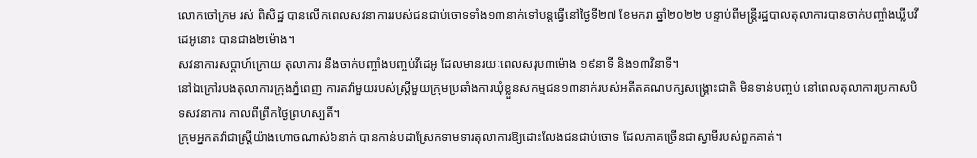លោកចៅក្រម រស់ ពិសិដ្ឋ បានលើកពេលសវនាការរបស់ជនជាប់ចោទទាំង១៣នាក់ទៅបន្តធ្វើនៅថ្ងៃទី២៧ ខែមករា ឆ្នាំ២០២២ បន្ទាប់ពីមន្ត្រីរដ្ឋបាលតុលាការបានចាក់បញ្ចាំងឃ្លីបវីដេអូនោះ បានជាង២ម៉ោង។
សវនាការសប្តាហ៍ក្រោយ តុលាការ នឹងចាក់បញ្ចាំងបញ្ចប់វីដេអូ ដែលមានរយៈពេលសរុប៣ម៉ោង ១៩នាទី និង១៣វិនាទី។
នៅឯក្រៅរបងតុលាការក្រុងភ្នំពេញ ការតវ៉ាមួយរបស់ស្ត្រីមួយក្រុមប្រឆាំងការឃុំខ្លួនសកម្មជន១៣នាក់របស់អតីតគណបក្សសង្គ្រោះជាតិ មិនទាន់បញ្ចប់ នៅពេលតុលាការប្រកាសបិទសវនាការ កាលពីព្រឹកថ្ងៃព្រហស្បតិ៍។
ក្រុមអ្នកតវ៉ាជាស្ត្រីយ៉ាងហោចណាស់៦នាក់ បានកាន់បដាស្រែកទាមទារតុលាការឱ្យដោះលែងជនជាប់ចោទ ដែលភាគច្រើនជាស្វាមីរបស់ពួកគាត់។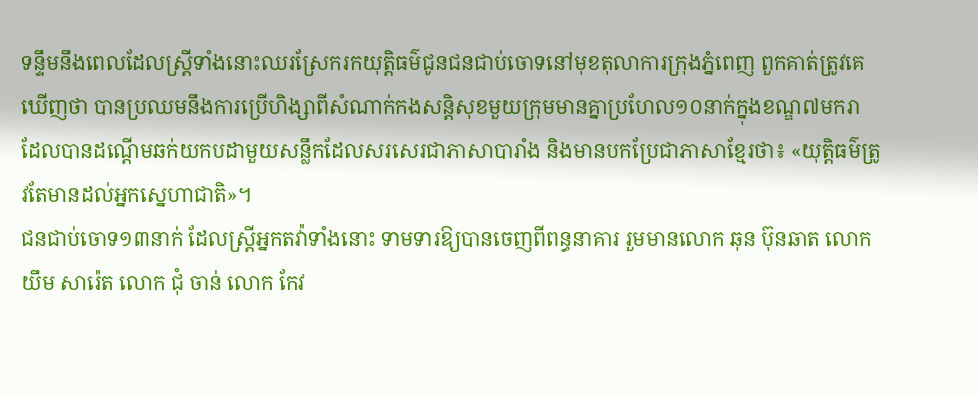ទន្ទឹមនឹងពេលដែលស្ត្រីទាំងនោះឈរស្រែករកយុត្តិធម៌ជូនជនជាប់ចោទនៅមុខតុលាការក្រុងភ្នំពេញ ពួកគាត់ត្រូវគេឃើញថា បានប្រឈមនឹងការប្រើហិង្សាពីសំណាក់កងសន្តិសុខមួយក្រុមមានគ្នាប្រហែល១០នាក់ក្នុងខណ្ឌ៧មករា ដែលបានដណ្តើមឆក់យកបដាមួយសន្លឹកដែលសរសេរជាភាសាបារាំង និងមានបកប្រែជាភាសាខ្មែរថា៖ «យុត្តិធម៌ត្រូវតែមានដល់អ្នកស្នេហាជាតិ»។
ជនជាប់ចោទ១៣នាក់ ដែលស្ត្រីអ្នកតវ៉ាទាំងនោះ ទាមទារឱ្យបានចេញពីពន្ធនាគារ រួមមានលោក ឆុន ប៊ុនឆាត លោក យឹម សារ៉េត លោក ជុំ ចាន់ លោក កែវ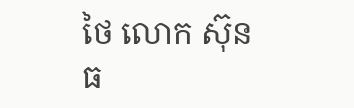ថៃ លោក ស៊ុន ធ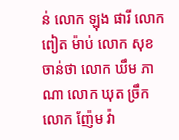ន់ លោក ឡុង ផារី លោក ពៀត ម៉ាប់ លោក សុខ ចាន់ថា លោក ឃឹម ភាណា លោក ឃុត ច្រឹក លោក ញ៉ែម វ៉ា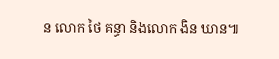ន លោក ថៃ គន្ធា និងលោក ងិន ឃាន៕